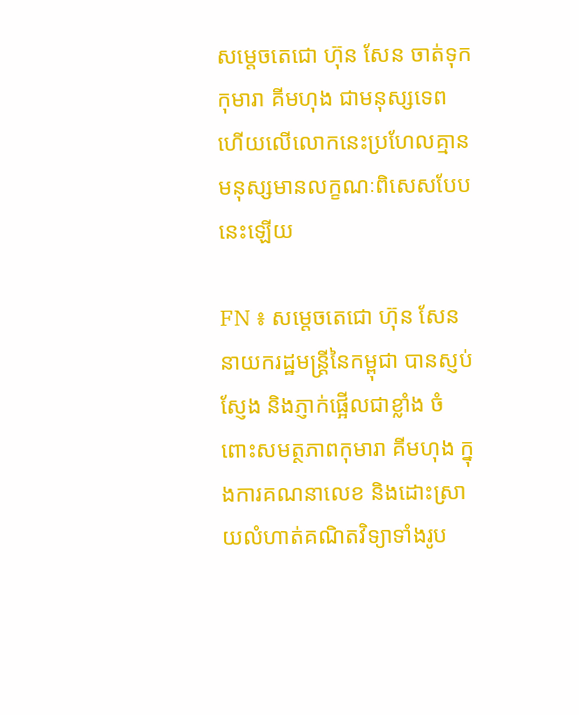សម្តេចតេជោ ហ៊ុន សែន ចាត់ទុកកុមារា គីមហុង ជាមនុស្សទេព ហើយលើលោកនេះប្រហែលគ្មានមនុស្សមានលក្ខណៈពិសេសបែបនេះឡើយ

FN ៖ សម្តេចតេជោ ហ៊ុន សែន នាយករដ្ឋមន្រ្តីនៃកម្ពុជា បានស្ញប់ស្ញែង និងភ្ញាក់ផ្អើលជាខ្លាំង ចំពោះសមត្ថភាពកុមារា គីមហុង ក្នុងការគណនាលេខ និងដោះស្រាយលំហាត់គណិតវិទ្យាទាំងរូប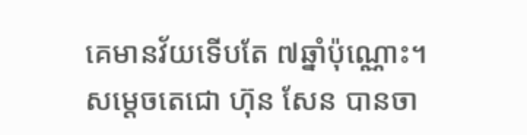គេមានវ័យទើបតែ ៧ឆ្នាំប៉ុណ្ណោះ។ សម្តេចតេជោ ហ៊ុន សែន បានចា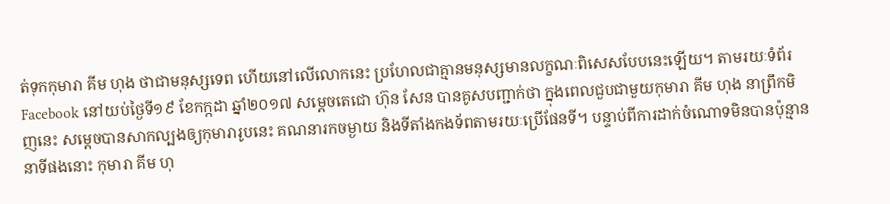ត់ទុកកុមារា គីម ហុង ថាជាមនុស្សទេព ហើយនៅលើលោកនេះ ប្រហែលជាគ្មានមនុស្សមានលក្ខណៈពិសេសបែបនេះឡើយ។ តាមរយៈទំព័រ Facebook នៅយប់ថ្ងៃទី១៩ ខែកក្កដា ឆ្នាំ២០១៧ សម្តេចតេជោ ហ៊ុន សែន បានគូសបញ្ជាក់ថា ក្នុងពេលជួបជាមួយកុមារា គីម ហុង នាព្រឹកមិញនេះ សម្តេចបានសាកល្បងឲ្យកុមារារូបនេះ គណនារកចម្ងាយ និងទីតាំងកងទ័ពតាមរយៈប្រើផែនទី។ បន្ទាប់ពីការដាក់ចំណោទមិនបានប៉ុន្មាននាទីផងនោះ កុមារា គីម ហុ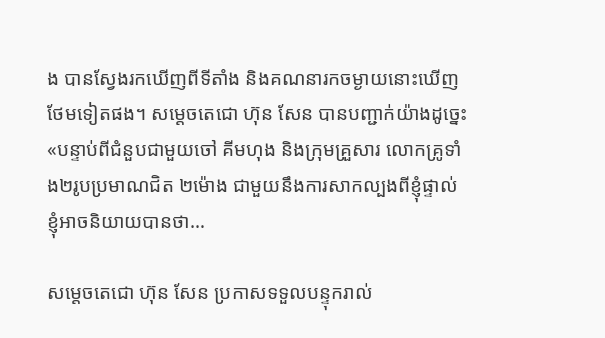ង បានស្វែងរកឃើញពីទីតាំង និងគណនារកចម្ងាយនោះឃើញថែមទៀតផង។ សម្តេចតេជោ ហ៊ុន សែន បានបញ្ជាក់យ៉ាងដូច្នេះ «បន្ទាប់ពីជំនួបជាមួយចៅ គីមហុង និងក្រុមគ្រួសារ លោកគ្រូទាំង២រូបប្រមាណជិត ២ម៉ោង ជាមួយនឹងការសាកល្បងពីខ្ញុំផ្ទាល់ ខ្ញុំអាចនិយាយបានថា…

សម្តេចតេជោ ហ៊ុន សែន ប្រកាសទទួលបន្ទុករាល់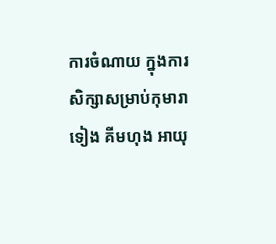ការចំណាយ ក្នុងការសិក្សាសម្រាប់កុមារា ទៀង គីមហុង អាយុ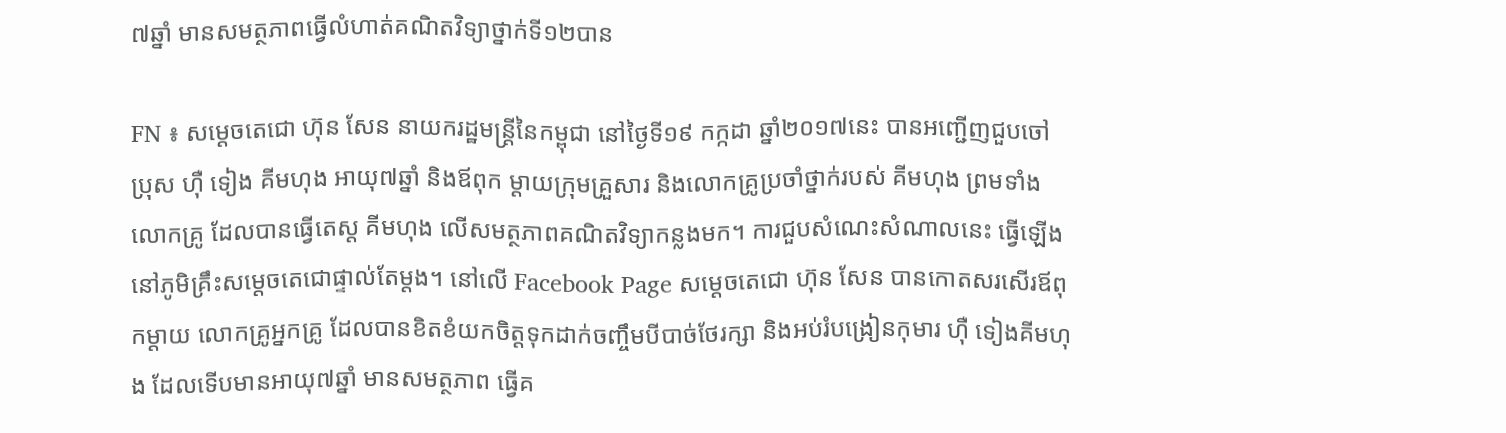៧ឆ្នាំ មានសមត្ថភាពធ្វើលំហាត់គណិតវិទ្យាថ្នាក់ទី១២បាន

FN ៖ សម្ដេចតេជោ ហ៊ុន សែន នាយករដ្ឋមន្រ្តីនៃកម្ពុជា នៅថ្ងៃទី១៩ កក្កដា ឆ្នាំ២០១៧នេះ បានអញ្ជើញជួបចៅប្រុស ហ៊ឺ ទៀង គីមហុង អាយុ៧ឆ្នាំ និងឪពុក ម្ដាយក្រុមគ្រួសារ និងលោកគ្រូប្រចាំថ្នាក់របស់ គីមហុង ព្រមទាំងលោកគ្រូ ដែលបានធ្វើតេស្ត គីមហុង លើសមត្ថភាពគណិតវិទ្យាកន្លងមក។ ការជួបសំណេះសំណាលនេះ ធ្វើឡើងនៅភូមិគ្រឹះសម្តេចតេជោផ្ទាល់តែម្តង។ នៅលើ Facebook Page សម្ដេចតេជោ ហ៊ុន សែន បានកោតសរសើរឪពុកម្ដាយ លោកគ្រូអ្នកគ្រូ ដែលបានខិតខំយកចិត្តទុកដាក់ចញ្ចឹមបីបាច់ថែរក្សា និងអប់រំបង្រៀនកុមារ ហ៊ឺ ទៀងគីមហុង ដែលទើបមានអាយុ៧ឆ្នាំ មានសមត្ថភាព ធ្វើគ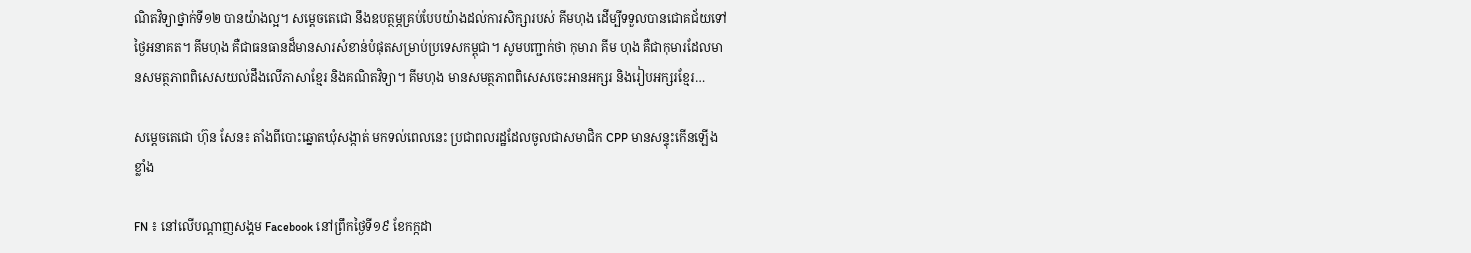ណិតវិទ្យាថ្នាក់ទី១២ បានយ៉ាងល្អ។ សម្តេចតេជោ នឹងឧបត្ថម្ភគ្រប់បែបយ៉ាងដល់ការសិក្សារបស់ គីមហុង ដើម្បីទទួលបានជោគជ័យទៅថ្ងៃអនាគត។ គីមហុង គឺជាធនធានដ៏មានសារសំខាន់បំផុតសម្រាប់ប្រទេសកម្ពុជា។ សូមបញ្ជាក់ថា កុមារា គីម ហុង គឺជាកុមារដែលមានសមត្ថភាពពិសេសយល់ដឹងលើភាសាខ្មែរ និងគណិតវិទ្យា។ គីមហុង មានសមត្ថភាពពិសេសចេះអានអក្សរ និងរៀបអក្សរខ្មែរ…

សម្តេចតេជោ ហ៊ុន សែន៖ តាំងពីបោះឆ្នោតឃុំសង្កាត់ មកទល់ពេលនេះ ប្រជាពលរដ្ឋដែលចូលជាសមាជិក CPP មានសន្ទុះកើនឡើងខ្លាំង

FN ៖ នៅលើបណ្តាញសង្គម Facebook នៅព្រឹកថ្ងៃទី១៩ ខែកក្កដា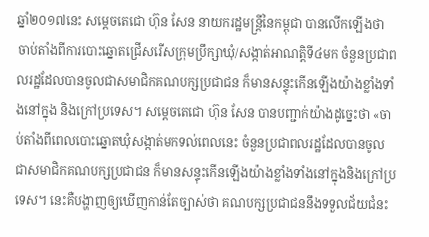ឆ្នាំ២០១៧នេះ សម្តេចតេជោ ហ៊ុន សែន នាយករដ្ឋមន្រ្តីនៃកម្ពុជា បានលើកឡើងថា ចាប់តាំងពីការបោះឆ្នោតជ្រើសរើសក្រុមប្រឹក្សាឃុំ/សង្កាត់អាណត្តិទី៤មក ចំនួនប្រជាពលរដ្ឋដែលបានចូលជាសមាជិកគណបក្សប្រជាជន ក៏មានសន្ទុះកើនឡើងយ៉ាងខ្លាំងទាំងនៅក្នុង និងក្រៅប្រទេស។ សម្តេចតេជោ ហ៊ុន សែន បានបញ្ជាក់យ៉ាងដូច្នេះថា «ចាប់តាំងពីពេលបោះឆ្នោតឃុំសង្កាត់មកទល់ពេលនេះ ចំនួនប្រជាពលរដ្ឋដែលបានចូលជាសមាជិកគណបក្សប្រជាជន ក៏មានសន្ទុះកើនឡើងយ៉ាងខ្លាំងទាំងនៅក្នុងនិងក្រៅប្រទេស។ នេះគឺបង្ហាញឲ្យឃើញកាន់តែច្បាស់ថា គណបក្សប្រជាជននឹងទទួលជ័យជំនះ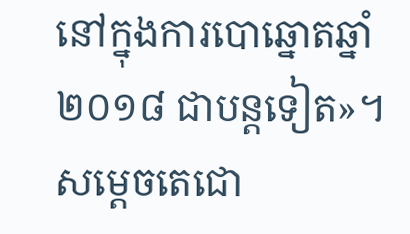នៅក្នុងការបោឆ្នោតឆ្នាំ ២០១៨ ជាបន្តទៀត»។ សម្តេចតេជោ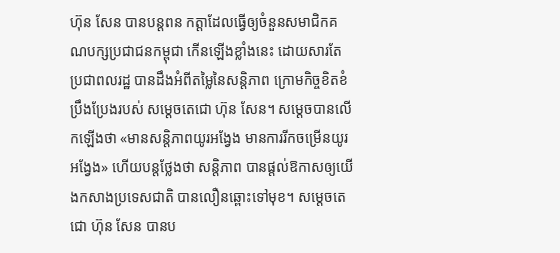ហ៊ុន សែន បានបន្តពន កត្តាដែលធ្វើឲ្យចំនួនសមាជិកគណបក្សប្រជាជនកម្ពុជា កើនឡើងខ្លាំងនេះ ដោយសារតែប្រជាពលរដ្ឋ បានដឹងអំពីតម្លៃនៃសន្តិភាព ក្រោមកិច្ចខិតខំប្រឹងប្រែងរបស់ សម្តេចតេជោ ហ៊ុន សែន។ សម្តេចបានលើកឡើងថា «មានសន្តិភាពយូរអង្វែង មានការរីកចម្រើនយូរអង្វែង» ហើយបន្តថ្លែងថា សន្តិភាព បានផ្តល់ឱកាសឲ្យយើងកសាងប្រទេសជាតិ បានលឿនឆ្ពោះទៅមុខ។ សម្តេចតេជោ ហ៊ុន សែន បានប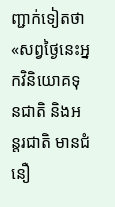ញ្ជាក់ទៀតថា «សព្វថ្ងៃនេះអ្នកវិនិយោគទុនជាតិ និងអន្តរជាតិ មានជំនឿ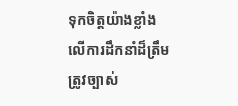ទុកចិត្តយ៉ាងខ្លាំង លើការដឹកនាំដ៏ត្រឹមត្រូវច្បាស់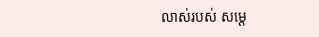លាស់របស់ សម្តេ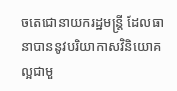ចតេជោនាយករដ្ឋមន្រ្តី ដែលធានាបាននូវបរិយាកាសវិនិយោគល្អជាមួ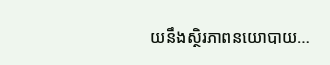យនឹងស្ថិរភាពនយោបាយ…